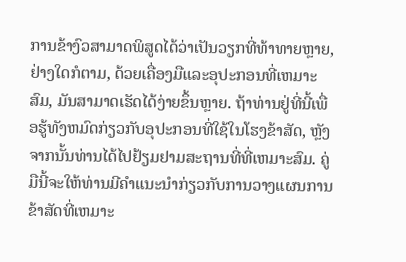ການຂ້າງົວສາມາດພິສູດໄດ້ວ່າເປັນວຽກທີ່ທ້າທາຍຫຼາຍ, ຢ່າງໃດກໍຕາມ, ດ້ວຍເຄື່ອງມືແລະອຸປະກອນທີ່ເຫມາະສົມ, ມັນສາມາດເຮັດໄດ້ງ່າຍຂຶ້ນຫຼາຍ. ຖ້າທ່ານຢູ່ທີ່ນີ້ເພື່ອຮູ້ທັງຫມົດກ່ຽວກັບອຸປະກອນທີ່ໃຊ້ໃນໂຮງຂ້າສັດ, ຫຼັງຈາກນັ້ນທ່ານໄດ້ໄປຢ້ຽມຢາມສະຖານທີ່ທີ່ເຫມາະສົມ. ຄູ່ມືນີ້ຈະໃຫ້ທ່ານມີຄໍາແນະນໍາກ່ຽວກັບການວາງແຜນການຂ້າສັດທີ່ເຫມາະ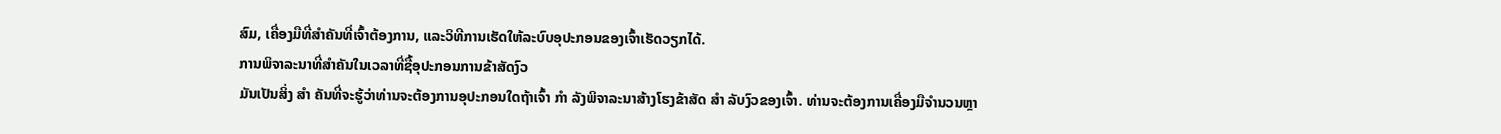ສົມ, ເຄື່ອງມືທີ່ສໍາຄັນທີ່ເຈົ້າຕ້ອງການ, ແລະວິທີການເຮັດໃຫ້ລະບົບອຸປະກອນຂອງເຈົ້າເຮັດວຽກໄດ້.
ການພິຈາລະນາທີ່ສໍາຄັນໃນເວລາທີ່ຊື້ອຸປະກອນການຂ້າສັດງົວ
ມັນເປັນສິ່ງ ສຳ ຄັນທີ່ຈະຮູ້ວ່າທ່ານຈະຕ້ອງການອຸປະກອນໃດຖ້າເຈົ້າ ກຳ ລັງພິຈາລະນາສ້າງໂຮງຂ້າສັດ ສຳ ລັບງົວຂອງເຈົ້າ. ທ່ານຈະຕ້ອງການເຄື່ອງມືຈໍານວນຫຼາ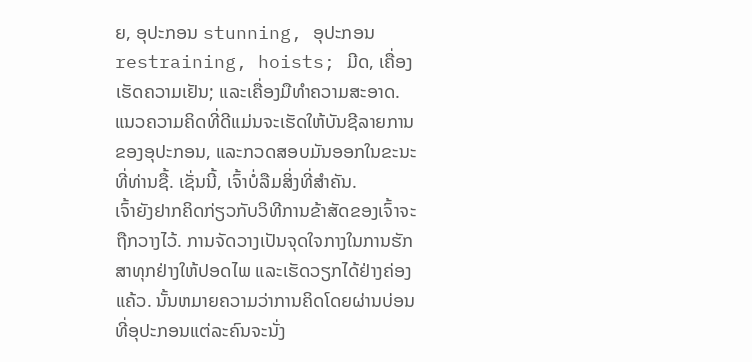ຍ, ອຸປະກອນ stunning, ອຸປະກອນ restraining, hoists; ມີດ, ເຄື່ອງເຮັດຄວາມເຢັນ; ແລະເຄື່ອງມືທໍາຄວາມສະອາດ. ແນວຄວາມຄິດທີ່ດີແມ່ນຈະເຮັດໃຫ້ບັນຊີລາຍການຂອງອຸປະກອນ, ແລະກວດສອບມັນອອກໃນຂະນະທີ່ທ່ານຊື້. ເຊັ່ນນີ້, ເຈົ້າບໍ່ລືມສິ່ງທີ່ສໍາຄັນ.
ເຈົ້າຍັງຢາກຄິດກ່ຽວກັບວິທີການຂ້າສັດຂອງເຈົ້າຈະຖືກວາງໄວ້. ການຈັດວາງເປັນຈຸດໃຈກາງໃນການຮັກສາທຸກຢ່າງໃຫ້ປອດໄພ ແລະເຮັດວຽກໄດ້ຢ່າງຄ່ອງແຄ້ວ. ນັ້ນຫມາຍຄວາມວ່າການຄິດໂດຍຜ່ານບ່ອນທີ່ອຸປະກອນແຕ່ລະຄົນຈະນັ່ງ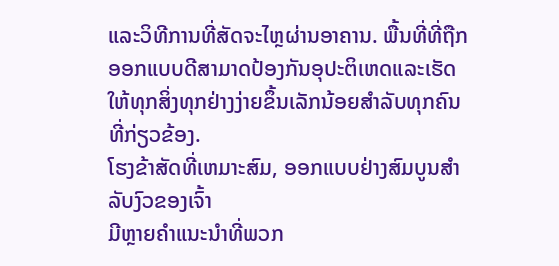ແລະວິທີການທີ່ສັດຈະໄຫຼຜ່ານອາຄານ. ພື້ນທີ່ທີ່ຖືກອອກແບບດີສາມາດປ້ອງກັນອຸປະຕິເຫດແລະເຮັດໃຫ້ທຸກສິ່ງທຸກຢ່າງງ່າຍຂຶ້ນເລັກນ້ອຍສໍາລັບທຸກຄົນທີ່ກ່ຽວຂ້ອງ.
ໂຮງຂ້າສັດທີ່ເຫມາະສົມ, ອອກແບບຢ່າງສົມບູນສໍາລັບງົວຂອງເຈົ້າ
ມີຫຼາຍຄໍາແນະນໍາທີ່ພວກ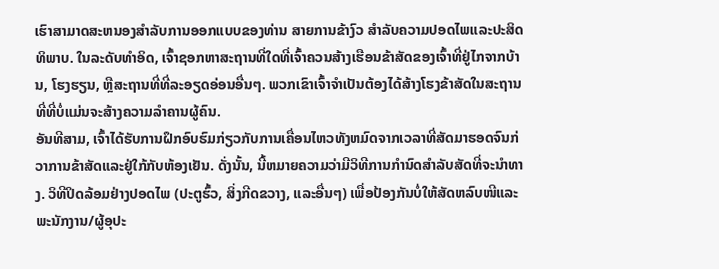ເຮົາສາມາດສະຫນອງສໍາລັບການອອກແບບຂອງທ່ານ ສາຍການຂ້າງົວ ສໍາລັບຄວາມປອດໄພແລະປະສິດທິພາບ. ໃນລະດັບທໍາອິດ, ເຈົ້າຊອກຫາສະຖານທີ່ໃດທີ່ເຈົ້າຄວນສ້າງເຮືອນຂ້າສັດຂອງເຈົ້າທີ່ຢູ່ໄກຈາກບ້ານ, ໂຮງຮຽນ, ຫຼືສະຖານທີ່ທີ່ລະອຽດອ່ອນອື່ນໆ. ພວກເຂົາເຈົ້າຈໍາເປັນຕ້ອງໄດ້ສ້າງໂຮງຂ້າສັດໃນສະຖານທີ່ທີ່ບໍ່ແມ່ນຈະສ້າງຄວາມລໍາຄານຜູ້ຄົນ.
ອັນທີສາມ, ເຈົ້າໄດ້ຮັບການຝຶກອົບຮົມກ່ຽວກັບການເຄື່ອນໄຫວທັງຫມົດຈາກເວລາທີ່ສັດມາຮອດຈົນກ່ວາການຂ້າສັດແລະຢູ່ໃກ້ກັບຫ້ອງເຢັນ. ດັ່ງນັ້ນ, ນີ້ຫມາຍຄວາມວ່າມີວິທີການກໍານົດສໍາລັບສັດທີ່ຈະນໍາທາງ. ວິທີປິດລ້ອມຢ່າງປອດໄພ (ປະຕູຮົ້ວ, ສິ່ງກີດຂວາງ, ແລະອື່ນໆ) ເພື່ອປ້ອງກັນບໍ່ໃຫ້ສັດຫລົບໜີແລະພະນັກງານ/ຜູ້ອຸປະ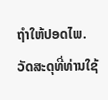ຖຳໃຫ້ປອດໄພ.
ວັດສະດຸທີ່ທ່ານໃຊ້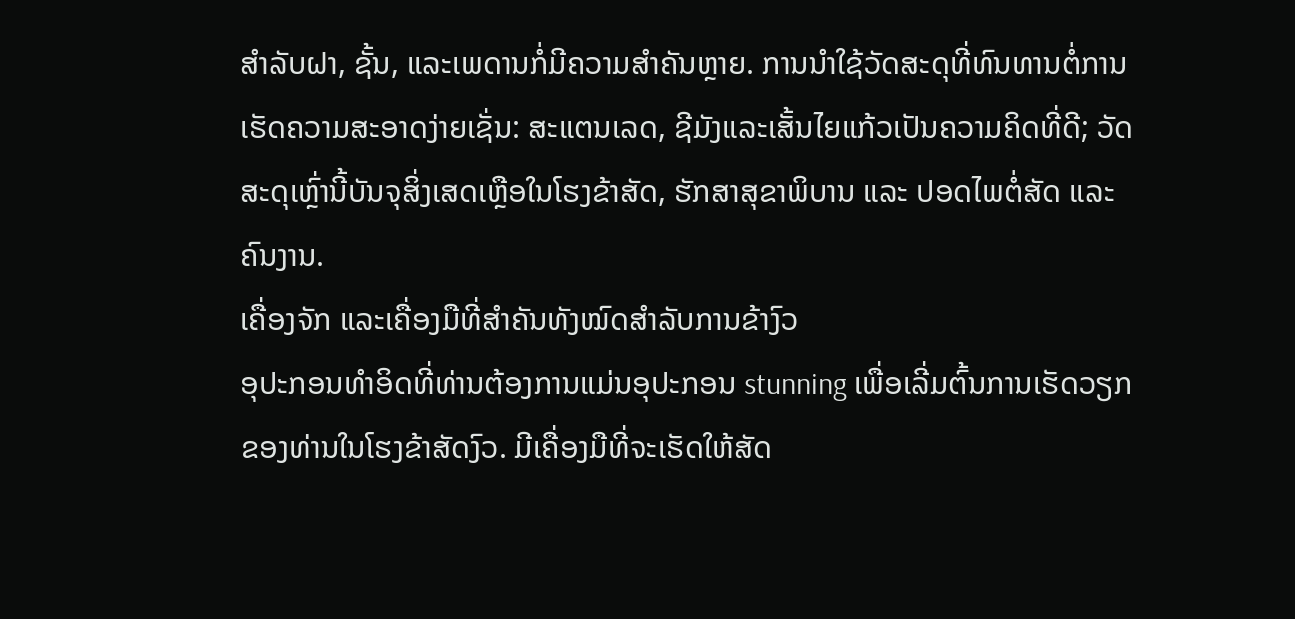ສໍາລັບຝາ, ຊັ້ນ, ແລະເພດານກໍ່ມີຄວາມສໍາຄັນຫຼາຍ. ການນໍາໃຊ້ວັດສະດຸທີ່ທົນທານຕໍ່ການເຮັດຄວາມສະອາດງ່າຍເຊັ່ນ: ສະແຕນເລດ, ຊີມັງແລະເສັ້ນໄຍແກ້ວເປັນຄວາມຄິດທີ່ດີ; ວັດສະດຸເຫຼົ່ານີ້ບັນຈຸສິ່ງເສດເຫຼືອໃນໂຮງຂ້າສັດ, ຮັກສາສຸຂາພິບານ ແລະ ປອດໄພຕໍ່ສັດ ແລະ ຄົນງານ.
ເຄື່ອງຈັກ ແລະເຄື່ອງມືທີ່ສຳຄັນທັງໝົດສຳລັບການຂ້າງົວ
ອຸປະກອນທໍາອິດທີ່ທ່ານຕ້ອງການແມ່ນອຸປະກອນ stunning ເພື່ອເລີ່ມຕົ້ນການເຮັດວຽກຂອງທ່ານໃນໂຮງຂ້າສັດງົວ. ມີເຄື່ອງມືທີ່ຈະເຮັດໃຫ້ສັດ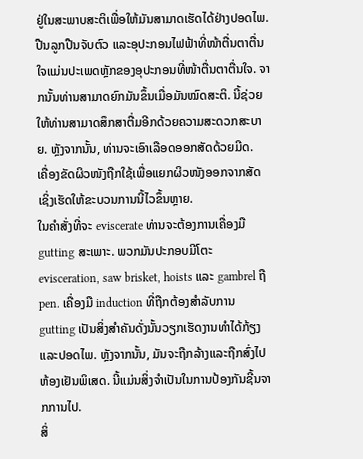ຢູ່ໃນສະພາບສະຕິເພື່ອໃຫ້ມັນສາມາດເຮັດໄດ້ຢ່າງປອດໄພ. ປືນລູກປືນຈັບຕົວ ແລະອຸປະກອນໄຟຟ້າທີ່ໜ້າຕື່ນຕາຕື່ນໃຈແມ່ນປະເພດຫຼັກຂອງອຸປະກອນທີ່ໜ້າຕື່ນຕາຕື່ນໃຈ. ຈາກນັ້ນທ່ານສາມາດຍົກມັນຂຶ້ນເມື່ອມັນໝົດສະຕິ. ນີ້ຊ່ວຍໃຫ້ທ່ານສາມາດສຶກສາຕື່ມອີກດ້ວຍຄວາມສະດວກສະບາຍ. ຫຼັງຈາກນັ້ນ, ທ່ານຈະເອົາເລືອດອອກສັດດ້ວຍມີດ.
ເຄື່ອງຂັດຜິວໜັງຖືກໃຊ້ເພື່ອແຍກຜິວໜັງອອກຈາກສັດ ເຊິ່ງເຮັດໃຫ້ຂະບວນການນີ້ໄວຂຶ້ນຫຼາຍ.
ໃນຄໍາສັ່ງທີ່ຈະ eviscerate ທ່ານຈະຕ້ອງການເຄື່ອງມື gutting ສະເພາະ. ພວກມັນປະກອບມີໂຕະ evisceration, saw brisket, hoists ແລະ gambrel ຖື pen. ເຄື່ອງມື induction ທີ່ຖືກຕ້ອງສໍາລັບການ gutting ເປັນສິ່ງສໍາຄັນດັ່ງນັ້ນວຽກເຮັດງານທໍາໄດ້ກ້ຽງແລະປອດໄພ. ຫຼັງຈາກນັ້ນ, ມັນຈະຖືກລ້າງແລະຖືກສົ່ງໄປຫ້ອງເຢັນພິເສດ. ນີ້ແມ່ນສິ່ງຈໍາເປັນໃນການປ້ອງກັນຊີ້ນຈາກການໄປ.
ສິ່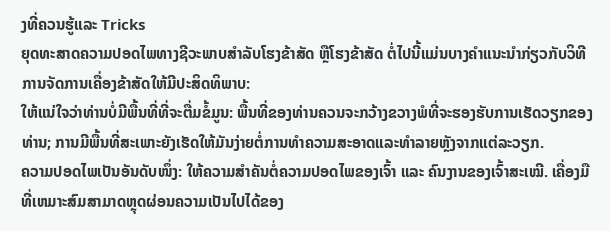ງທີ່ຄວນຮູ້ແລະ Tricks
ຍຸດທະສາດຄວາມປອດໄພທາງຊີວະພາບສຳລັບໂຮງຂ້າສັດ ຫຼືໂຮງຂ້າສັດ ຕໍ່ໄປນີ້ແມ່ນບາງຄຳແນະນຳກ່ຽວກັບວິທີການຈັດການເຄື່ອງຂ້າສັດໃຫ້ມີປະສິດທິພາບ:
ໃຫ້ແນ່ໃຈວ່າທ່ານບໍ່ມີພື້ນທີ່ທີ່ຈະຕື່ມຂໍ້ມູນ: ພື້ນທີ່ຂອງທ່ານຄວນຈະກວ້າງຂວາງພໍທີ່ຈະຮອງຮັບການເຮັດວຽກຂອງທ່ານ; ການມີພື້ນທີ່ສະເພາະຍັງເຮັດໃຫ້ມັນງ່າຍຕໍ່ການທໍາຄວາມສະອາດແລະທໍາລາຍຫຼັງຈາກແຕ່ລະວຽກ.
ຄວາມປອດໄພເປັນອັນດັບໜຶ່ງ: ໃຫ້ຄວາມສຳຄັນຕໍ່ຄວາມປອດໄພຂອງເຈົ້າ ແລະ ຄົນງານຂອງເຈົ້າສະເໝີ. ເຄື່ອງມືທີ່ເຫມາະສົມສາມາດຫຼຸດຜ່ອນຄວາມເປັນໄປໄດ້ຂອງ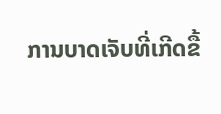ການບາດເຈັບທີ່ເກີດຂື້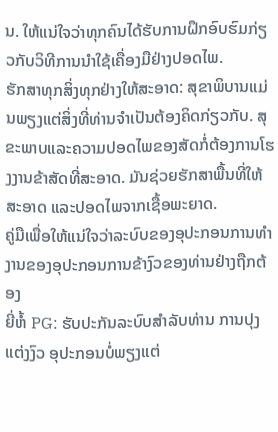ນ. ໃຫ້ແນ່ໃຈວ່າທຸກຄົນໄດ້ຮັບການຝຶກອົບຮົມກ່ຽວກັບວິທີການນໍາໃຊ້ເຄື່ອງມືຢ່າງປອດໄພ.
ຮັກສາທຸກສິ່ງທຸກຢ່າງໃຫ້ສະອາດ: ສຸຂາພິບານແມ່ນພຽງແຕ່ສິ່ງທີ່ທ່ານຈໍາເປັນຕ້ອງຄິດກ່ຽວກັບ. ສຸຂະພາບແລະຄວາມປອດໄພຂອງສັດກໍ່ຕ້ອງການໂຮງງານຂ້າສັດທີ່ສະອາດ. ມັນຊ່ວຍຮັກສາພື້ນທີ່ໃຫ້ສະອາດ ແລະປອດໄພຈາກເຊື້ອພະຍາດ.
ຄູ່ມືເພື່ອໃຫ້ແນ່ໃຈວ່າລະບົບຂອງອຸປະກອນການທໍາງານຂອງອຸປະກອນການຂ້າງົວຂອງທ່ານຢ່າງຖືກຕ້ອງ
ຍີ່ຫໍ້ PG: ຮັບປະກັນລະບົບສໍາລັບທ່ານ ການປຸງແຕ່ງງົວ ອຸປະກອນບໍ່ພຽງແຕ່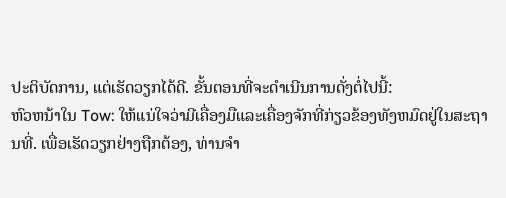ປະຕິບັດການ, ແຕ່ເຮັດວຽກໄດ້ດີ. ຂັ້ນຕອນທີ່ຈະດໍາເນີນການດັ່ງຕໍ່ໄປນີ້:
ຫົວຫນ້າໃນ Tow: ໃຫ້ແນ່ໃຈວ່າມີເຄື່ອງມືແລະເຄື່ອງຈັກທີ່ກ່ຽວຂ້ອງທັງຫມົດຢູ່ໃນສະຖານທີ່. ເພື່ອເຮັດວຽກຢ່າງຖືກຕ້ອງ, ທ່ານຈໍາ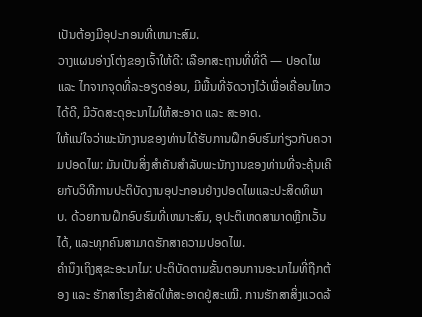ເປັນຕ້ອງມີອຸປະກອນທີ່ເຫມາະສົມ.
ວາງແຜນອ່າງໂຕ່ງຂອງເຈົ້າໃຫ້ດີ: ເລືອກສະຖານທີ່ທີ່ດີ — ປອດໄພ ແລະ ໄກຈາກຈຸດທີ່ລະອຽດອ່ອນ, ມີພື້ນທີ່ຈັດວາງໄວ້ເພື່ອເຄື່ອນໄຫວໄດ້ດີ, ມີວັດສະດຸອະນາໄມໃຫ້ສະອາດ ແລະ ສະອາດ.
ໃຫ້ແນ່ໃຈວ່າພະນັກງານຂອງທ່ານໄດ້ຮັບການຝຶກອົບຮົມກ່ຽວກັບຄວາມປອດໄພ: ມັນເປັນສິ່ງສໍາຄັນສໍາລັບພະນັກງານຂອງທ່ານທີ່ຈະຄຸ້ນເຄີຍກັບວິທີການປະຕິບັດງານອຸປະກອນຢ່າງປອດໄພແລະປະສິດທິພາບ. ດ້ວຍການຝຶກອົບຮົມທີ່ເຫມາະສົມ, ອຸປະຕິເຫດສາມາດຫຼີກເວັ້ນໄດ້, ແລະທຸກຄົນສາມາດຮັກສາຄວາມປອດໄພ.
ຄຳນຶງເຖິງສຸຂະອະນາໄມ: ປະຕິບັດຕາມຂັ້ນຕອນການອະນາໄມທີ່ຖືກຕ້ອງ ແລະ ຮັກສາໂຮງຂ້າສັດໃຫ້ສະອາດຢູ່ສະເໝີ. ການຮັກສາສິ່ງແວດລ້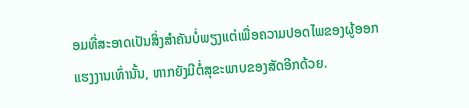ອມທີ່ສະອາດເປັນສິ່ງສຳຄັນບໍ່ພຽງແຕ່ເພື່ອຄວາມປອດໄພຂອງຜູ້ອອກແຮງງານເທົ່ານັ້ນ, ຫາກຍັງມີຕໍ່ສຸຂະພາບຂອງສັດອີກດ້ວຍ.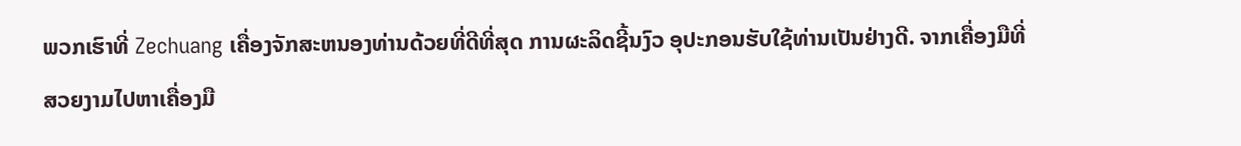ພວກເຮົາທີ່ Zechuang ເຄື່ອງຈັກສະຫນອງທ່ານດ້ວຍທີ່ດີທີ່ສຸດ ການຜະລິດຊີ້ນງົວ ອຸປະກອນຮັບໃຊ້ທ່ານເປັນຢ່າງດີ. ຈາກເຄື່ອງມືທີ່ສວຍງາມໄປຫາເຄື່ອງມື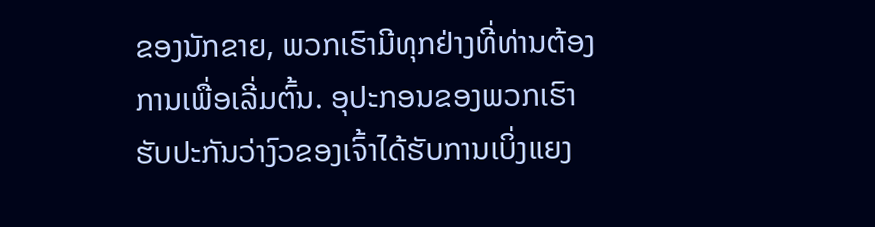ຂອງນັກຂາຍ, ພວກເຮົາມີທຸກຢ່າງທີ່ທ່ານຕ້ອງການເພື່ອເລີ່ມຕົ້ນ. ອຸປະກອນຂອງພວກເຮົາຮັບປະກັນວ່າງົວຂອງເຈົ້າໄດ້ຮັບການເບິ່ງແຍງ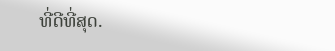ທີ່ດີທີ່ສຸດ.